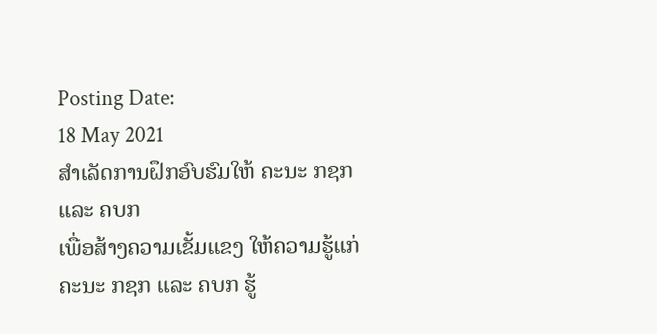Posting Date:
18 May 2021
ສຳເລັດການຝຶກອົບຮົມໃຫ້ ຄະນະ ກຊກ ແລະ ຄບກ
ເພື່ອສ້າງຄວາມເຂັ້ມແຂງ ໃຫ້ຄວາມຮູ້ແກ່ ຄະນະ ກຊກ ແລະ ຄບກ ຮູ້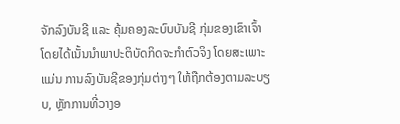ຈັກລົງບັນຊີ ແລະ ຄຸ້ມຄອງລະບົບບັນຊີ ກຸ່ມຂອງເຂົາເຈົ້າ ໂດຍໄດ້ເນັ້ນນໍາພາປະຕິບັດກິດຈະກໍາຕົວຈິງ ໂດຍສະເພາະແມ່ນ ການລົງບັນຊີຂອງກຸ່ມຕ່າງໆ ໃຫ້ຖືກຕ້ອງຕາມລະບຽບ, ຫຼັກການທີ່ວາງອ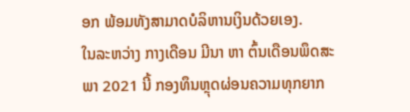ອກ ພ້ອມທັງສາມາດບໍລິຫານເງິນດ້ວຍເອງ.
ໃນລະຫວ່າງ ກາງເດືອນ ມີນາ ຫາ ຕົ້ນເດືອນພຶດສະພາ 2021 ນີ້ ກອງທຶນຫຼຸດຜ່ອນຄວາມທຸກຍາກ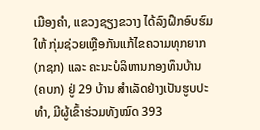ເມືອງຄໍາ, ແຂວງຊຽງຂວາງ ໄດ້ລົງຝຶກອົບຮົມໃຫ້ ກຸ່ມຊ່ວຍເຫຼືອກັນແກ້ໄຂຄວາມທຸກຍາກ (ກຊກ) ແລະ ຄະນະບໍລິຫານກອງທຶນບ້ານ (ຄບກ) ຢູ່ 29 ບ້ານ ສຳເລັດຢ່າງເປັນຮູບປະທໍາ, ມີຜູ້ເຂົ້າຮ່ວມທັງໝົດ 393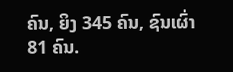ຄົນ, ຍິງ 345 ຄົນ, ຊົນເຜົ່າ 81 ຄົນ.